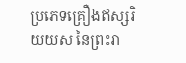ប្រភេទគ្រឿងឥស្សរិយយស នៃព្រះរា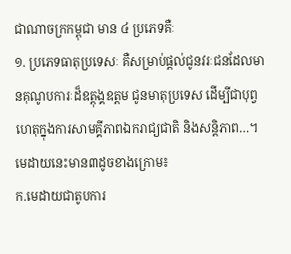ជាណាចក្រកម្ពុជា មាន ៤ ប្រភេទគឺៈ
១. ប្រភេទធាតុប្រទេសៈ គឺសម្រាប់ផ្ដល់ជូនវរៈជនដែលមានគុណូបការៈដ៏ឧត្តុង្គឧត្តម ជូនមាតុប្រទេស ដើម្បីជាបុព្វហេតុក្នុងការសាមគ្គីភាពឯករាជ្យជាតិ និងសន្ដិភាព…។ មេដាយនេះមាន៣ដូចខាងក្រោម៖
ក.មេដាយជាតូបការ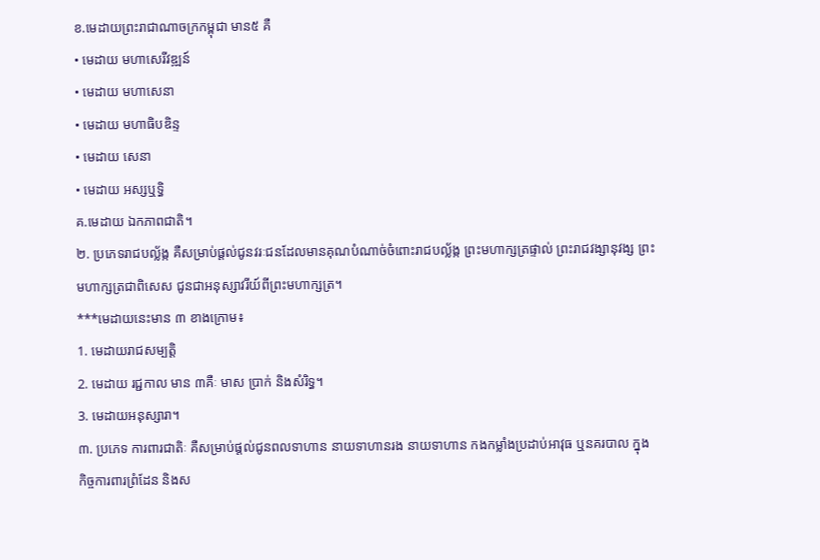ខ.មេដាយព្រះរាជាណាចក្រកម្ពុជា មាន៥ គឺ
• មេដាយ មហាសេរីវឌ្ឍន៍
• មេដាយ មហាសេនា
• មេដាយ មហាធិបឌិន្ទ
• មេដាយ សេនា
• មេដាយ អស្សឬទ្ធិ
គ.មេដាយ ឯកភាពជាតិ។
២. ប្រភេទរាជបល្ល័ង្ក គឺសម្រាប់ផ្ដល់ជូនវរៈជនដែលមានគុណបំណាច់ចំពោះរាជបល្ល័ង្ក ព្រះមហាក្សត្រផ្ទាល់ ព្រះរាជវង្សានុវង្ស ព្រះមហាក្សត្រជាពិសេស ជូនជាអនុស្សាវរីយ៍ពីព្រះមហាក្សត្រ។
***មេដាយនេះមាន ៣ ខាងក្រោម៖
1. មេដាយរាជសម្បត្តិ
2. មេដាយ រជ្ជកាល មាន ៣គឺៈ មាស ប្រាក់ និងសំរិទ្ធ។
3. មេដាយអនុស្សារា។
៣. ប្រភេទ ការពារជាតិៈ គឺសម្រាប់ផ្ដល់ជូនពលទាហាន នាយទាហានរង នាយទាហាន កងកម្លាំងប្រដាប់អាវុធ ឬនគរបាល ក្នុងកិច្ចការពារព្រំដែន និងស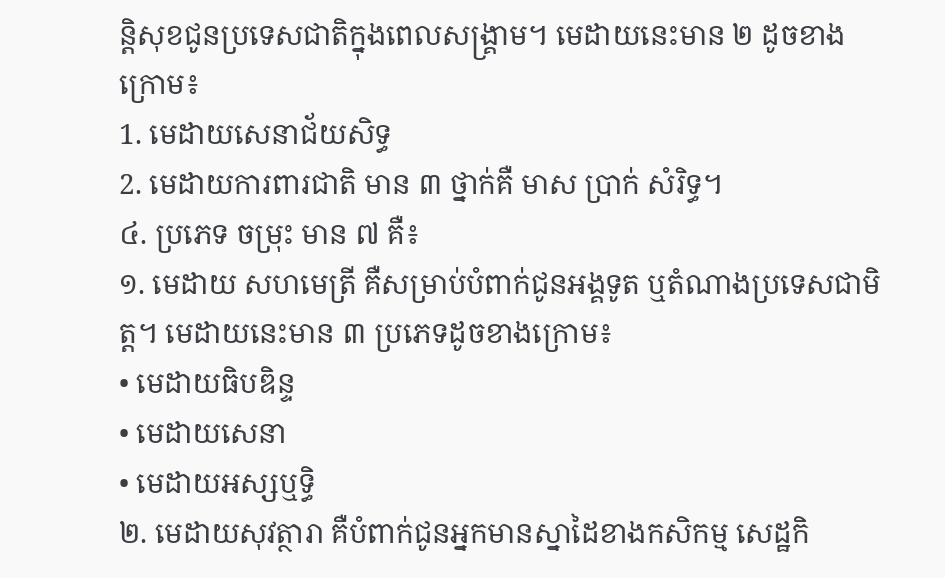ន្ដិសុខជូនប្រទេសជាតិក្នុងពេលសង្រ្គាម។ មេដាយនេះមាន ២ ដូចខាងក្រោម៖
1. មេដាយសេនាជ័យសិទ្ធ
2. មេដាយការពារជាតិ មាន ៣ ថ្នាក់គឺ មាស ប្រាក់ សំរិទ្ធ។
៤. ប្រភេទ ចម្រុះ មាន ៧ គឺ៖
១. មេដាយ សហមេត្រី គឺសម្រាប់បំពាក់ជូនអង្គទូត ឬតំណាងប្រទេសជាមិត្ត។ មេដាយនេះមាន ៣ ប្រភេទដូចខាងក្រោម៖
• មេដាយធិបឌិន្ទ
• មេដាយសេនា
• មេដាយអស្សឬទ្ធិ
២. មេដាយសុវត្ថារា គឺបំពាក់ជូនអ្នកមានស្នាដៃខាងកសិកម្ម សេដ្ឋកិ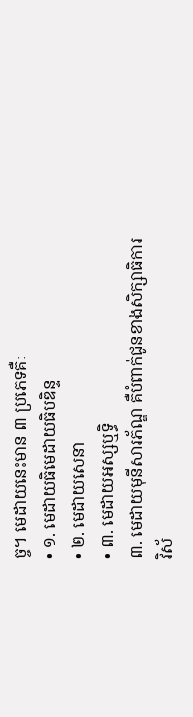ច្ច។ មេដាយនេះមាន ៣ ប្រភេទគឺៈ
• ១. មេដាយធិមេដាយធិបឌិន្ទ
• ២. មេដាយសេនា
• ៣. មេដាយអស្សឬទ្ធិ
៣. មេដាយមុនីសារភ័ណ្ឌ គឺបំពាក់ជូនខាងសិក្សាធិការ វិស័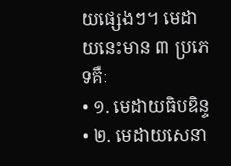យផ្សេងៗ។ មេដាយនេះមាន ៣ ប្រភេទគឺៈ
• ១. មេដាយធិបឌិន្ទ
• ២. មេដាយសេនា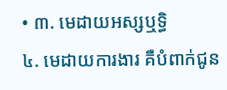• ៣. មេដាយអស្សឬទ្ធិ
៤. មេដាយការងារ គឺបំពាក់ជូន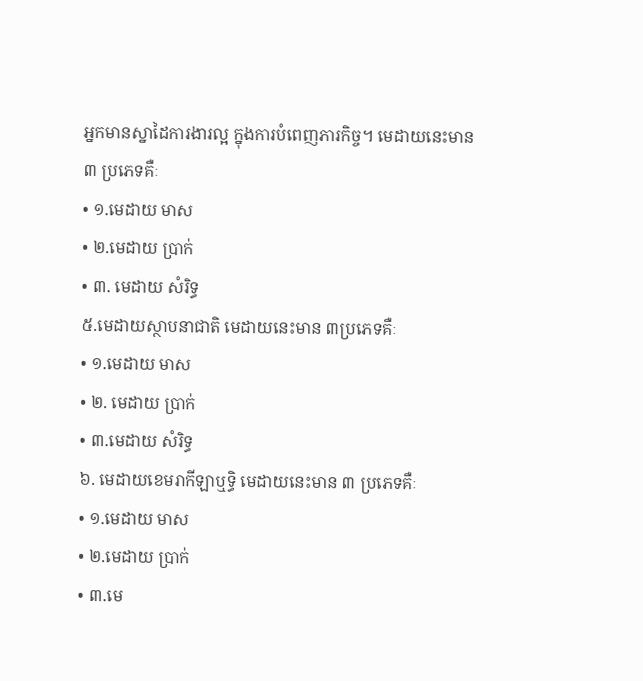អ្នកមានស្នាដៃការងារល្អ ក្នុងការបំពេញភារកិច្ច។ មេដាយនេះមាន ៣ ប្រភេទគឺៈ
• ១.មេដាយ មាស
• ២.មេដាយ ប្រាក់
• ៣. មេដាយ សំរិទ្ធ
៥.មេដាយស្ថាបនាជាតិ មេដាយនេះមាន ៣ប្រភេទគឺៈ
• ១.មេដាយ មាស
• ២. មេដាយ ប្រាក់
• ៣.មេដាយ សំរិទ្ធ
៦. មេដាយខេមរាកីឡាឬទ្ធិ មេដាយនេះមាន ៣ ប្រភេទគឺៈ
• ១.មេដាយ មាស
• ២.មេដាយ ប្រាក់
• ៣.មេ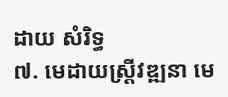ដាយ សំរិទ្ធ
៧. មេដាយស្រ្ដីវឌ្ឍនា មេ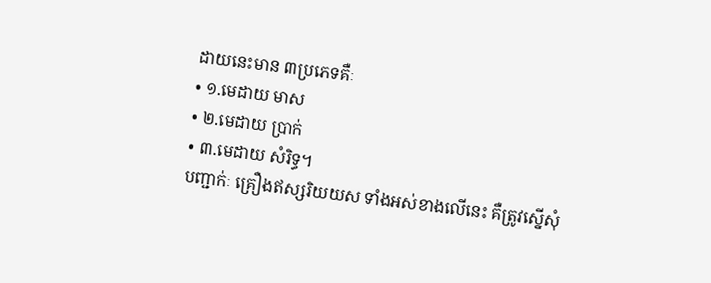ដាយនេះមាន ៣ប្រភេទគឺៈ
• ១.មេដាយ មាស
• ២.មេដាយ ប្រាក់
• ៣.មេដាយ សំរិទ្ធ។
បញ្ជាក់ៈ គ្រឿងឥស្សរិយយស ទាំងអស់ខាងលើនេះ គឺត្រូវស្នើសុំ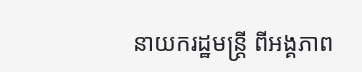នាយករដ្ឋមន្រ្ដី ពីអង្គភាព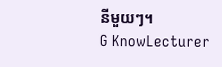នីមួយៗ។
G KnowLecturer